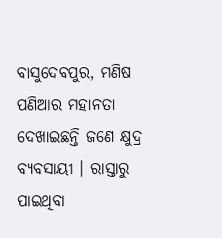ବାସୁଦେବପୁର, ମଣିଷ ପଣିଆର ମହାନତା ଦେଖାଇଛନ୍ତି ଜଣେ କ୍ଷୁଦ୍ର ବ୍ୟବସାୟୀ । ରାସ୍ତାରୁ ପାଇଥିବା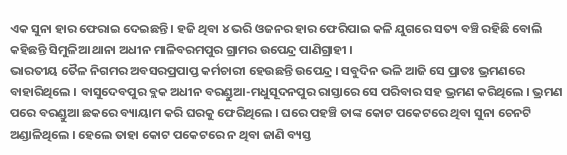ଏକ ସୁନା ହାର ଫେରାଇ ଦେଇଛନ୍ତି । ହଜି ଥିବା ୪ ଭରି ଓଜନର ହାର ଫେରିପାଇ କଳି ଯୁଗରେ ସତ୍ୟ ବଞ୍ଚି ରହିଛି ବୋଲି କହିଛନ୍ତି ସିମୁଳିଆ ଥାନା ଅଧୀନ ମାଳିବରମପୁର ଗ୍ରାମର ଉପେନ୍ଦ୍ର ପାଣିଗ୍ରାହୀ ।
ଭାରତୀୟ ତୈଳ ନିଗମର ଅବସରପ୍ରପାପ୍ତ କର୍ମଚାରୀ ହେଉଛନ୍ତି ଉପେନ୍ଦ୍ର । ସବୁଦିନ ଭଳି ଆଜି ସେ ପ୍ରାତଃ ଭ୍ରମଣରେ ବାହାରିଥିଲେ । ବାସୁଦେବପୁର ବ୍ଲକ ଅଧୀନ ବରଣ୍ଡୁଆ-ମଧୁସୂଦନପୁର ରାସ୍ତାରେ ସେ ପରିବାର ସହ ଭ୍ରମଣ କରିଥିଲେ । ଭ୍ରମଣ ପରେ ବରଣ୍ଡୁଆ ଛକରେ ବ୍ୟାୟାମ କରି ଘରକୁ ଫେରିଥିଲେ । ଘରେ ପହଞ୍ଚି ତାଙ୍କ କୋଟ ପକେଟରେ ଥିବା ସୁନା ଚେନଟି ଅଣ୍ଡାଳିଥିଲେ । ହେଲେ ତାହା କୋଟ ପକେଟରେ ନ ଥିବା ଜାଣି ବ୍ୟସ୍ତ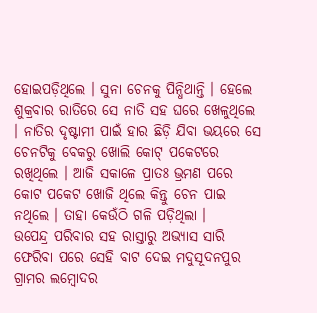ହୋଇପଡ଼ିଥିଲେ । ସୁନା ଚେନକୁ ପିନ୍ଧିଥାନ୍ତି । ହେଲେ ଶୁକ୍ରବାର ରାତିରେ ସେ ନାତି ସହ ଘରେ ଖେଳୁଥିଲେ । ନାତିର ଦୃଷ୍ଟାମୀ ପାଇଁ ହାର ଛିଡ଼ି ଯିବା ଭୟରେ ସେ ଚେନଟିକୁ ବେକରୁ ଖୋଲି କୋଟ୍ ପକେଟରେ ରଖିଥିଲେ । ଆଜି ସକାଳେ ପ୍ରାତଃ ଭ୍ରମଣ ପରେ କୋଟ ପକେଟ ଖୋଜି ଥିଲେ କିନ୍ତୁ ଚେନ ପାଇ ନଥିଲେ । ତାହା କେଉଁଠି ଗଳି ପଡ଼ିଥିଲା ।
ଉପେନ୍ଦ୍ର ପରିବାର ସହ ରାସ୍ତାରୁ ଅଭ୍ୟାସ ସାରି ଫେରିବା ପରେ ସେହି ବାଟ ଦେଇ ମଦୁସୂଦନପୁର ଗ୍ରାମର ଲମ୍ବୋଦର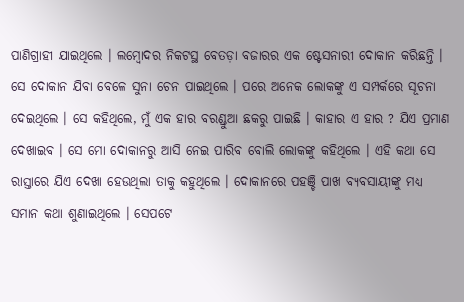ପାଣିଗ୍ରାହୀ ଯାଇଥିଲେ । ଲମ୍ବୋଦର ନିକଟସ୍ଥ ବେତଡ଼ା ବଜାରର ଏକ ଷ୍ଟେସନାରୀ ଦୋକାନ କରିଛନ୍ତି । ସେ ଦୋକାନ ଯିବା ବେଳେ ସୁନା ଚେନ ପାଇଥିଲେ । ପରେ ଅନେକ ଲୋକଙ୍କୁ ଏ ସମ୍ପର୍କରେ ସୂଚନା ଦେଇଥିଲେ । ସେ କହିଥିଲେ, ମୁଁ ଏକ ହାର ବରଣ୍ଡୁଆ ଛକରୁ ପାଇଛି । କାହାର ଏ ହାର ? ଯିଏ ପ୍ରମାଣ ଦେଖାଇବ । ସେ ମୋ ଦୋକାନରୁ ଆସି ନେଇ ପାରିବ ବୋଲି ଲୋକଙ୍କୁ କହିଥିଲେ । ଏହି କଥା ସେ ରାସ୍ତାରେ ଯିଏ ଦେଖା ହେଉଥିଲା ତାକୁ କହୁଥିଲେ । ଦୋକାନରେ ପହଞ୍ଚି ପାଖ ବ୍ୟବସାୟୀଙ୍କୁ ମଧ୍ୟ ସମାନ କଥା ଶୁଣାଇଥିଲେ । ସେପଟେ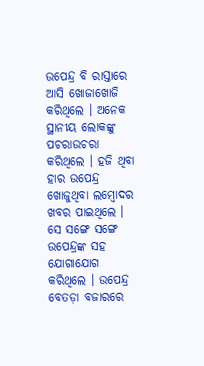ଉପେନ୍ଦ୍ର ବି ରାସ୍ତାରେ ଆସି ଖୋଜାଖୋଜି କରିଥିଲେ । ଅନେକ ସ୍ଥାନୀୟ ଲୋକଙ୍କୁ ପଚରାଉଚରା କରିଥିଲେ । ହଜି ଥିବା ହାର ଉପେନ୍ଦ୍ର ଖୋଜୁଥିବା ଲମ୍ବୋଦର ଖବର ପାଇଥିଲେ । ସେ ସଙ୍ଗେ ସଙ୍ଗେ ଉପେନ୍ଦ୍ରଙ୍କ ସହ ଯୋଗାଯୋଗ କରିଥିଲେ । ଉପେନ୍ଦ୍ର ବେତଡ଼ା ବଜାରରେ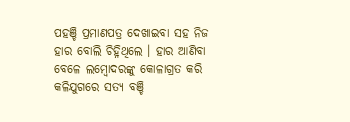ପହଞ୍ଚି ପ୍ରମାଣପତ୍ର ଦେଖାଇବା ସହ ନିଜ ହାର ବୋଲି ଚିହ୍ନିଥିଲେ । ହାର ଆଣିବା ବେଳେ ଲମ୍ବୋଦରଙ୍କୁ କୋଳାଗ୍ରତ କରି କଳିଯୁଗରେ ସତ୍ୟ ବଞ୍ଚି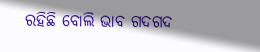ରହିଛି ବୋଲି ଭାବ ଗଦଗଦ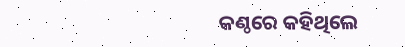କଣ୍ଠରେ କହିଥିଲେ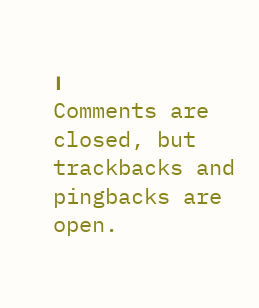।
Comments are closed, but trackbacks and pingbacks are open.